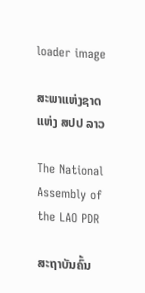loader image

ສະພາແຫ່ງຊາດ ແຫ່ງ ສປປ ລາວ

The National Assembly of the LAO PDR

ສະຖາບັນຄົ້ນ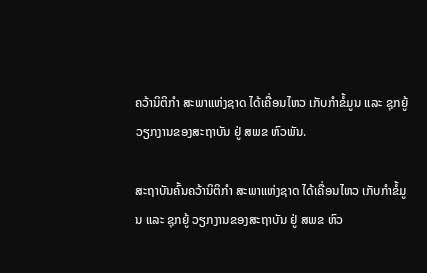ຄວ້ານິຕິກຳ ສະພາແຫ່ງຊາດ ໄດ້ເຄື່ອນໄຫວ ເກັບກຳຂໍ້ມູນ ແລະ ຊຸກຍູ້ ວຽກງານຂອງສະຖາບັນ ຢູ່ ສພຂ ຫົວພັນ.

ສະຖາບັນຄົ້ນຄວ້ານິຕິກຳ ສະພາແຫ່ງຊາດ ໄດ້ເຄື່ອນໄຫວ ເກັບກຳຂໍ້ມູນ ແລະ ຊຸກຍູ້ ວຽກງານຂອງສະຖາບັນ ຢູ່ ສພຂ ຫົວ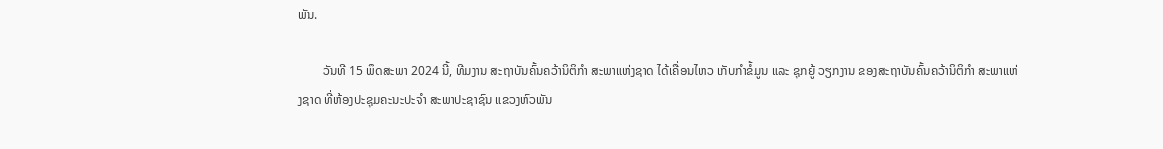ພັນ.

        ວັນທີ 15 ພຶດສະພາ 2024 ນີ້, ທີມງານ ສະຖາບັນຄົ້ນຄວ້ານິຕິກຳ ສະພາແຫ່ງຊາດ ໄດ້ເຄື່ອນໄຫວ ເກັບກຳຂໍ້ມູນ ແລະ ຊຸກຍູ້ ວຽກງານ ຂອງສະຖາບັນຄົ້ນຄວ້ານິຕິກຳ ສະພາແຫ່ງຊາດ ທີ່ຫ້ອງປະຊຸມຄະນະປະຈຳ ສະພາປະຊາຊົນ ແຂວງຫົວພັນ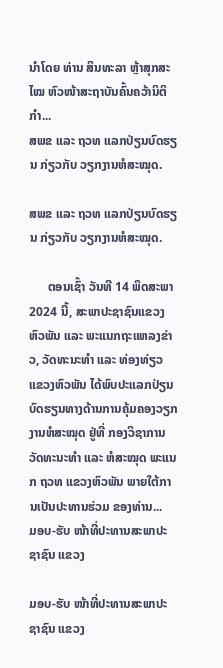ນຳໂດຍ ທ່ານ ສິນທະລາ ຫຼ້າສຸກສະໄໝ ຫົວໜ້າສະຖາບັນຄົ້ນຄວ້ານິຕິກຳ...
ສພຂ ແລະ ຖວທ ແລກປ່ຽນບົດຮຽນ ກ່ຽວກັບ ວຽກງານຫໍສະໝຸດ.

ສພຂ ແລະ ຖວທ ແລກປ່ຽນບົດຮຽນ ກ່ຽວກັບ ວຽກງານຫໍສະໝຸດ.

      ຕອນເຊົ້າ ວັນທີ 14 ພຶດສະພາ 2024 ນີ້, ສະພາປະຊາຊົນແຂວງຫົວພັນ ແລະ ພະແນກຖະແຫລງຂ່າວ, ວັດທະນະທໍາ ແລະ ທ່ອງທ່ຽວ ແຂວງຫົວພັນ ໄດ້ພົບປະແລກປ່ຽນບົດຮຽນທາງດ້ານການຄຸ້ມຄອງວຽກງານຫໍສະໝຸດ ຢູ່ທີ່ ກອງວິຊາການ ວັດທະນະທຳ ແລະ ຫໍສະໝຸດ ພະແນກ ຖວທ ແຂວງຫົວພັນ ພາຍໃຕ້ການເປັນປະທານຮ່ວມ ຂອງທ່ານ...
ມອບ-ຮັບ ໜ້າທີ່ປະທານສະພາປະຊາຊົນ ແຂວງ

ມອບ-ຮັບ ໜ້າທີ່ປະທານສະພາປະຊາຊົນ ແຂວງ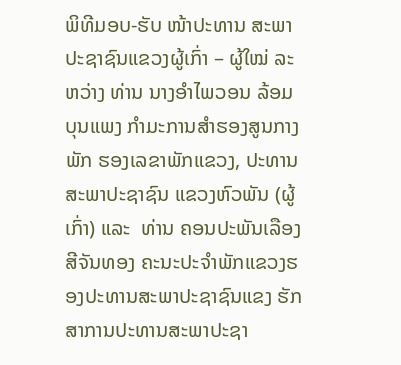ພິທີມອບ-ຮັບ ໜ້າປະທານ ສະພາປະຊາຊົນແຂວງຜູ້ເກົ່າ – ຜູ້ໃໝ່ ລະຫວ່າງ ທ່ານ ນາງອໍາໄພວອນ ລ້ອມບຸນແພງ ກຳມະການສຳຮອງສູນກາງພັກ ຮອງເລຂາພັກແຂວງ, ປະທານສະພາປະຊາຊົນ ແຂວງຫົວພັນ (ຜູ້ເກົ່າ) ແລະ  ທ່ານ ຄອນປະພັນເລືອງ ສີຈັນທອງ ຄະນະປະຈຳພັກແຂວງຮອງປະທານສະພາປະຊາຊົນແຂງ ຮັກສາການປະທານສະພາປະຊາ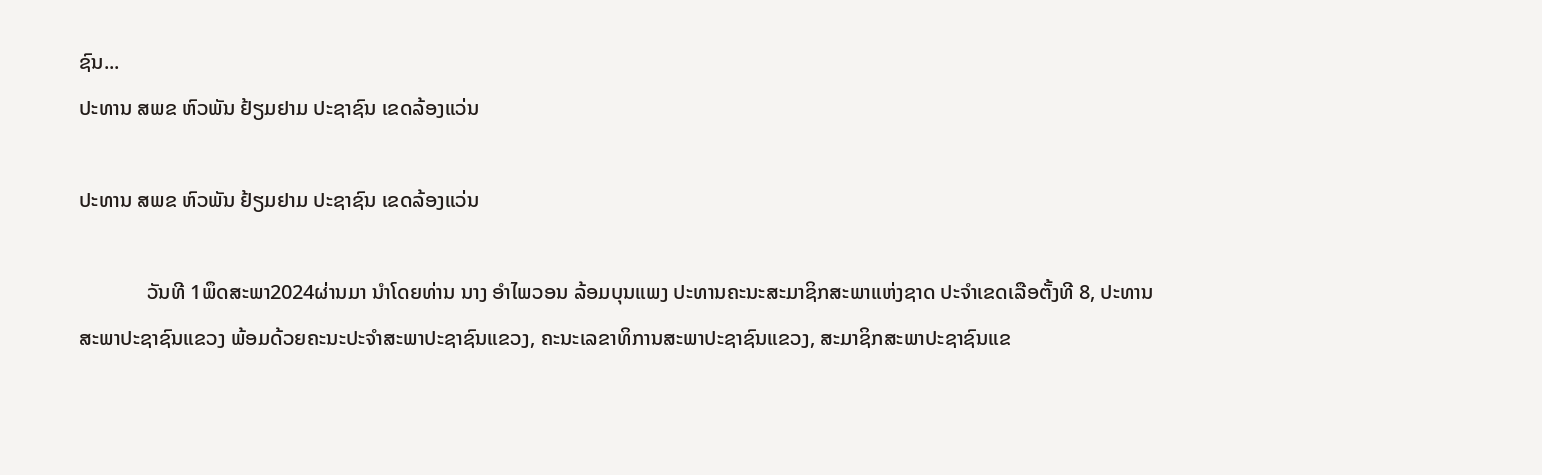ຊົນ...
ປະທານ ສພຂ ຫົວພັນ ຢ້ຽມຢາມ ປະຊາຊົນ ເຂດລ້ອງແວ່ນ

ປະທານ ສພຂ ຫົວພັນ ຢ້ຽມຢາມ ປະຊາຊົນ ເຂດລ້ອງແວ່ນ

             ວັນທີ 1ພຶດສະພາ2024ຜ່ານມາ ນຳໂດຍທ່ານ ນາງ ອຳໄພວອນ ລ້ອມບຸນແພງ ປະທານຄະນະສະມາຊິກສະພາແຫ່ງຊາດ ປະຈຳເຂດເລືອຕັ້ງທີ 8, ປະທານ ສະພາປະຊາຊົນແຂວງ ພ້ອມດ້ວຍຄະນະປະຈຳສະພາປະຊາຊົນແຂວງ, ຄະນະເລຂາທິການສະພາປະຊາຊົນແຂວງ, ສະມາຊິກສະພາປະຊາຊົນແຂ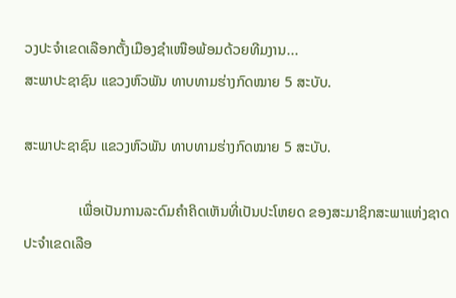ວງປະຈຳເຂດເລືອກຕັ້ງເມືອງຊຳເໜືອພ້ອມດ້ວຍທີມງານ...
ສະພາປະຊາຊົນ ແຂວງຫົວພັນ ທາບທາມຮ່າງກົດໝາຍ 5 ສະບັບ.

ສະພາປະຊາຊົນ ແຂວງຫົວພັນ ທາບທາມຮ່າງກົດໝາຍ 5 ສະບັບ.

               ເພື່ອເປັນການລະດົມຄໍາຄິດເຫັນທີ່ເປັນປະໂຫຍດ ຂອງສະມາຊິກສະພາແຫ່ງຊາດ ປະຈຳເຂດເລືອ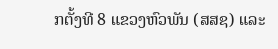ກຕັ້ງທີ 8 ແຂວງຫົວພັນ (ສສຊ) ແລະ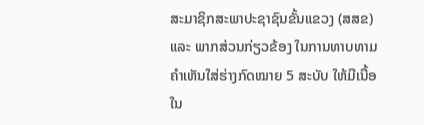ສະມາຊິກສະພາປະຊາຊົນຂັ້ນແຂວງ (ສສຂ) ແລະ ພາກສ່ວນກ່ຽວຂ້ອງ ໃນການທາບທາມຄຳເຫັນໃສ່ຮ່າງກົດໝາຍ 5 ສະບັບ ໃຫ້ມີເນື້ອໃນ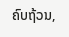ຄົບຖ້ວນ,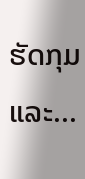ຮັດກຸມ ແລະ...